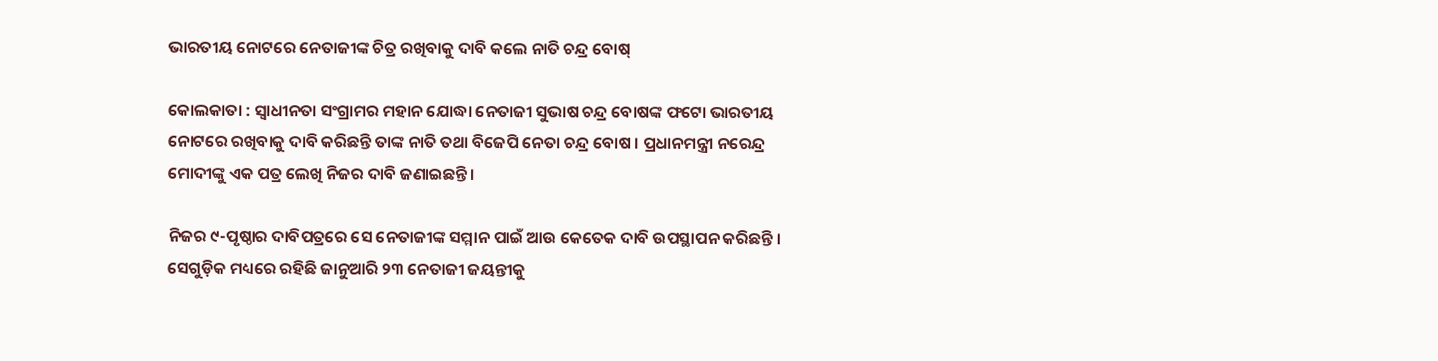ଭାରତୀୟ ନୋଟରେ ନେତାଜୀଙ୍କ ଚିତ୍ର ରଖିବାକୁ ଦାବି କଲେ ନାତି ଚନ୍ଦ୍ର ବୋଷ୍

କୋଲକାତା : ସ୍ବାଧୀନତା ସଂଗ୍ରାମର ମହାନ ଯୋଦ୍ଧା ନେତାଜୀ ସୁଭାଷ ଚନ୍ଦ୍ର ବୋଷଙ୍କ ଫଟୋ ଭାରତୀୟ ନୋଟରେ ରଖିବାକୁ ଦାବି କରିଛନ୍ତି ତାଙ୍କ ନାତି ତଥା ବିଜେପି ନେତା ଚନ୍ଦ୍ର ବୋଷ । ପ୍ରଧାନମନ୍ତ୍ରୀ ନରେନ୍ଦ୍ର ମୋଦୀଙ୍କୁ ଏକ ପତ୍ର ଲେଖି ନିଜର ଦାବି ଜଣାଇଛନ୍ତି ।

ନିଜର ୯-ପୃଷ୍ଠାର ଦାବିପତ୍ରରେ ସେ ନେତାଜୀଙ୍କ ସମ୍ମାନ ପାଇଁ ଆଉ କେତେକ ଦାବି ଉପସ୍ଥାପନ କରିଛନ୍ତି । ସେଗୁଡ଼ିକ ମଧ୍ୟରେ ରହିଛି ଜାନୁଆରି ୨୩ ନେତାଜୀ ଜୟନ୍ତୀକୁ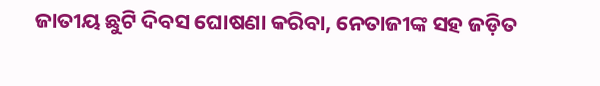ଜାତୀୟ ଛୁଟି ଦିବସ ଘୋଷଣା କରିବା, ନେତାଜୀଙ୍କ ସହ ଜଡ଼ିତ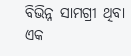ବିଭିନ୍ନ ସାମଗ୍ରୀ ଥିବା ଏକ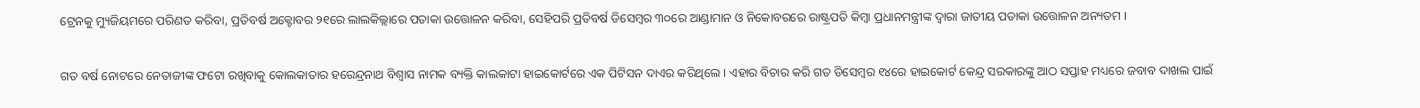ଟ୍ରେନକୁ ମ୍ୟୁଜିୟମରେ ପରିଣତ କରିବା, ପ୍ରତିବର୍ଷ ଅକ୍ଟୋବର ୨୧ରେ ଲାଲକିଲ୍ଲାରେ ପତାକା ଉତ୍ତୋଳନ କରିବା, ସେହିପରି ପ୍ରତିବର୍ଷ ଡିସେମ୍ବର ୩୦ରେ ଆଣ୍ଡାମାନ ଓ ନିକୋବରରେ ରାଷ୍ଟ୍ରପତି କିମ୍ବା ପ୍ରଧାନମନ୍ତ୍ରୀଙ୍କ ଦ୍ବାରା ଜାତୀୟ ପତାକା ଉତ୍ତୋଳନ ଅନ୍ୟତମ ।

ଗତ ବର୍ଷ ନୋଟରେ ନେତାଜୀଙ୍କ ଫଟୋ ରଖିବାକୁ କୋଲକାତାର ହରେନ୍ଦ୍ରନାଥ ବିଶ୍ବାସ ନାମକ ବ୍ୟକ୍ତି କାଲକାଟା ହାଇକୋର୍ଟରେ ଏକ ପିଟିସନ ଦାଏର କରିଥିଲେ । ଏହାର ବିଚାର କରି ଗତ ଡିସେମ୍ବର ୧୪ରେ ହାଇକୋର୍ଟ କେନ୍ଦ୍ର ସରକାରଙ୍କୁ ଆଠ ସପ୍ତାହ ମଧ୍ୟରେ ଜବାବ ଦାଖଲ ପାଇଁ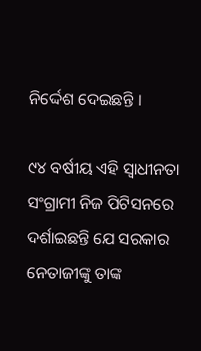ନିର୍ଦ୍ଦେଶ ଦେଇଛନ୍ତି ।

୯୪ ବର୍ଷୀୟ ଏହି ସ୍ବାଧୀନତା ସଂଗ୍ରାମୀ ନିଜ ପିଟିସନରେ ଦର୍ଶାଇଛନ୍ତି ଯେ ସରକାର ନେତାଜୀଙ୍କୁ ତାଙ୍କ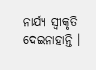ନାର୍ଯ୍ୟ ସ୍ବୀକୃତି ଦେଇନାହାନ୍ତି ।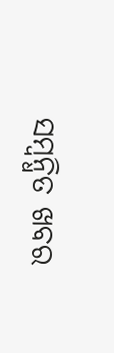ସମ୍ବନ୍ଧିତ ଖବର